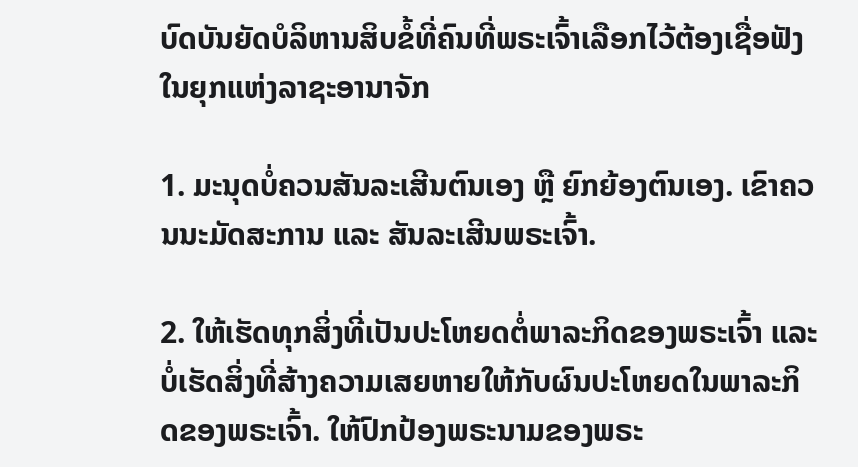ບົດບັນຍັດບໍລິຫານສິບຂໍ້ທີ່ຄົນທີ່ພຣະເຈົ້າເລືອກໄວ້ຕ້ອງເຊື່ອຟັງໃນຍຸກແຫ່ງລາຊະອານາຈັກ

1. ມະນຸດບໍ່ຄວນສັນລະເສີນຕົນເອງ ຫຼື ຍົກຍ້ອງຕົນເອງ. ເຂົາຄວນນະມັດສະການ ແລະ ສັນລະເສີນພຣະເຈົ້າ.

2. ໃຫ້ເຮັດທຸກສິ່ງທີ່ເປັນປະໂຫຍດຕໍ່ພາລະກິດຂອງພຣະເຈົ້າ ແລະ ບໍ່ເຮັດສິ່ງທີ່ສ້າງຄວາມເສຍຫາຍໃຫ້ກັບຜົນປະໂຫຍດໃນພາລະກິດຂອງພຣະເຈົ້າ. ໃຫ້ປົກປ້ອງພຣະນາມຂອງພຣະ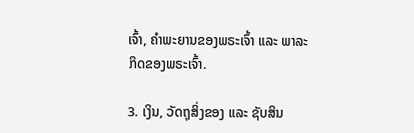ເຈົ້າ, ຄຳພະຍານຂອງພຣະເຈົ້າ ແລະ ພາລະກິດຂອງພຣະເຈົ້າ.

3. ເງິນ, ວັດຖຸສິ່ງຂອງ ແລະ ຊັບສິນ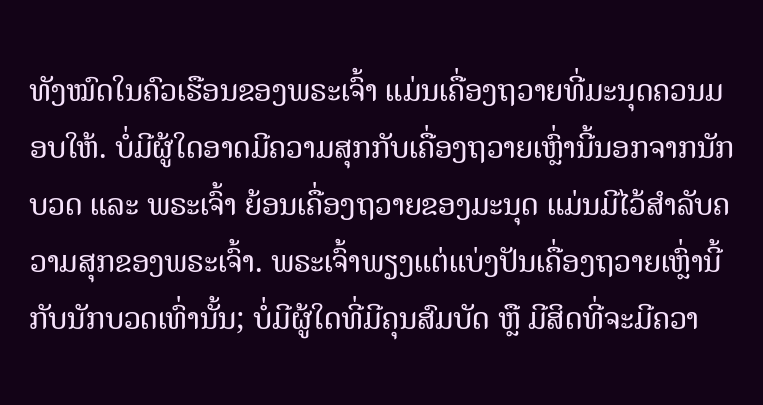ທັງໝົດໃນຄົວເຮືອນຂອງພຣະເຈົ້າ ແມ່ນເຄື່ອງຖວາຍທີ່ມະນຸດຄວນມອບໃຫ້. ບໍ່ມີຜູ້ໃດອາດມີຄວາມສຸກກັບເຄື່ອງຖວາຍເຫຼົ່ານີ້ນອກຈາກນັກບວດ ແລະ ພຣະເຈົ້າ ຍ້ອນເຄື່ອງຖວາຍຂອງມະນຸດ ແມ່ນມີໄວ້ສໍາລັບຄວາມສຸກຂອງພຣະເຈົ້າ. ພຣະເຈົ້າພຽງແຕ່ແບ່ງປັນເຄື່ອງຖວາຍເຫຼົ່ານີ້ກັບນັກບວດເທົ່ານັ້ນ; ບໍ່ມີຜູ້ໃດທີ່ມີຄຸນສົມບັດ ຫຼື ມີສິດທີ່ຈະມີຄວາ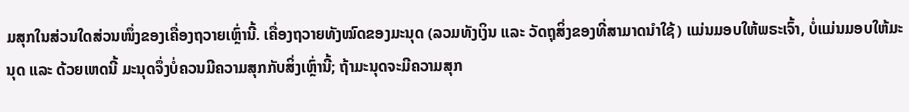ມສຸກໃນສ່ວນໃດສ່ວນໜຶ່ງຂອງເຄື່ອງຖວາຍເຫຼົ່ານີ້. ເຄື່ອງຖວາຍທັງໝົດຂອງມະນຸດ (ລວມທັງເງິນ ແລະ ວັດຖຸສິ່ງຂອງທີ່ສາມາດນໍາໃຊ້) ແມ່ນມອບໃຫ້ພຣະເຈົ້າ, ບໍ່ແມ່ນມອບໃຫ້ມະນຸດ ແລະ ດ້ວຍເຫດນີ້ ມະນຸດຈຶ່ງບໍ່ຄວນມີຄວາມສຸກກັບສິ່ງເຫຼົ່ານີ້; ຖ້າມະນຸດຈະມີຄວາມສຸກ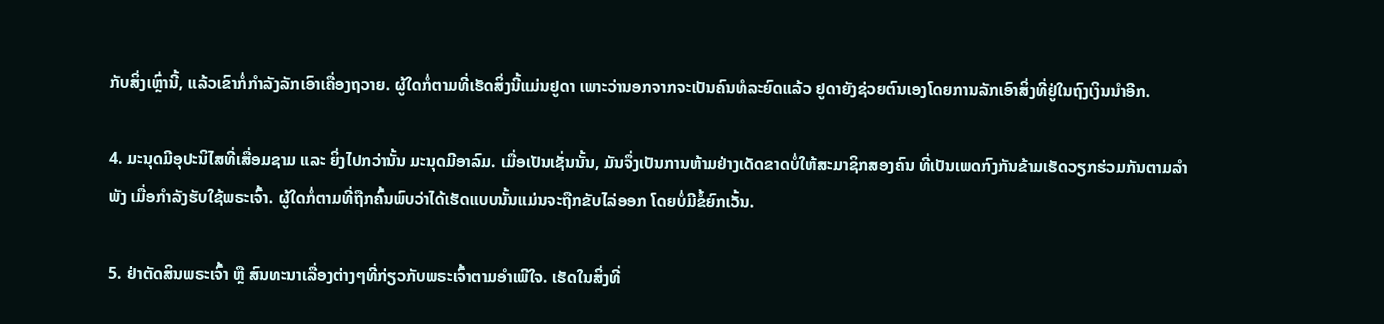ກັບສິ່ງເຫຼົ່ານີ້, ແລ້ວເຂົາກໍ່ກຳລັງລັກເອົາເຄື່ອງຖວາຍ. ຜູ້ໃດກໍ່ຕາມທີ່ເຮັດສິ່ງນີ້ແມ່ນຢູດາ ເພາະວ່ານອກຈາກຈະເປັນຄົນທໍລະຍົດແລ້ວ ຢູດາຍັງຊ່ວຍຕົນເອງໂດຍການລັກເອົາສິ່ງທີ່ຢູ່ໃນຖົງເງິນນໍາອີກ.

4. ມະນຸດມີອຸປະນິໄສທີ່ເສື່ອມຊາມ ແລະ ຍິ່ງໄປກວ່ານັ້ນ ມະນຸດມີອາລົມ. ເມື່ອເປັນເຊັ່ນນັ້ນ, ມັນຈຶ່ງເປັນການຫ້າມຢ່າງເດັດຂາດບໍ່ໃຫ້ສະມາຊິກສອງຄົນ ທີ່ເປັນເພດກົງກັນຂ້າມເຮັດວຽກຮ່ວມກັນຕາມລໍາພັງ ເມື່ອກຳລັງຮັບໃຊ້ພຣະເຈົ້າ. ຜູ້ໃດກໍ່ຕາມທີ່ຖືກຄົ້ນພົບວ່າໄດ້ເຮັດແບບນັ້ນແມ່ນຈະຖືກຂັບໄລ່ອອກ ໂດຍບໍ່ມີຂໍ້ຍົກເວັ້ນ.

5. ຢ່າຕັດສິນພຣະເຈົ້າ ຫຼື ສົນທະນາເລື່ອງຕ່າງໆທີ່ກ່ຽວກັບພຣະເຈົ້າຕາມອຳເພີໃຈ. ເຮັດໃນສິ່ງທີ່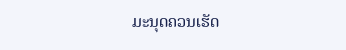ມະນຸດຄວນເຮັດ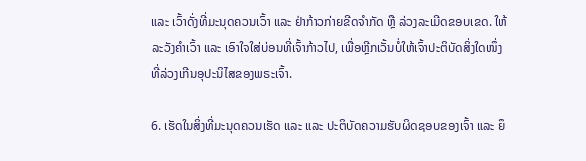ແລະ ເວົ້າດັ່ງທີ່ມະນຸດຄວນເວົ້າ ແລະ ຢ່າກ້າວກ່າຍຂີດຈຳກັດ ຫຼື ລ່ວງລະເມີດຂອບເຂດ. ໃຫ້ລະວັງຄໍາເວົ້າ ແລະ ເອົາໃຈໃສ່ບ່ອນທີ່ເຈົ້າກ້າວໄປ, ເພື່ອຫຼີກເວັ້ນບໍ່ໃຫ້ເຈົ້າປະຕິບັດສິ່ງໃດໜຶ່ງທີ່ລ່ວງເກີນອຸປະນິໄສຂອງພຣະເຈົ້າ.

6. ເຮັດໃນສິ່ງທີ່ມະນຸດຄວນເຮັດ ແລະ ແລະ ປະຕິບັດຄວາມຮັບຜິດຊອບຂອງເຈົ້າ ແລະ ຍຶ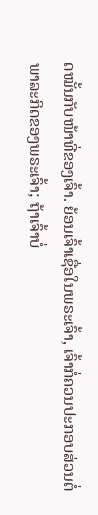ດໝັ້ນກັບໜ້າທີ່ຂອງເຈົ້າ. ຍ້ອນເຈົ້າເຊື່ອໃນພຣະເຈົ້າ, ເຈົ້າກໍ່ຄວນປະກອບສ່ວນຕໍ່ພາລະກິດຂອງພຣະເຈົ້າ; ຖ້າເຈົ້າບໍ່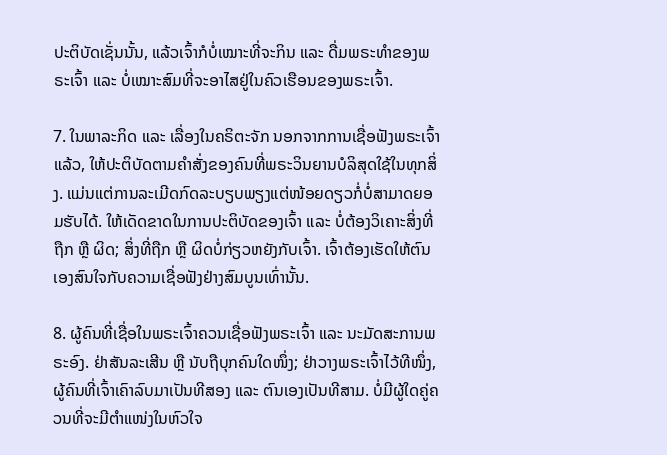ປະຕິບັດເຊັ່ນນັ້ນ, ແລ້ວເຈົ້າກໍບໍ່ເໝາະທີ່ຈະກິນ ແລະ ດື່ມພຣະທໍາຂອງພຣະເຈົ້າ ແລະ ບໍ່ເໝາະສົມທີ່ຈະອາໄສຢູ່ໃນຄົວເຮືອນຂອງພຣະເຈົ້າ.

7. ໃນພາລະກິດ ແລະ ເລື່ອງໃນຄຣິຕະຈັກ ນອກຈາກການເຊື່ອຟັງພຣະເຈົ້າແລ້ວ, ໃຫ້ປະຕິບັດຕາມຄໍາສັ່ງຂອງຄົນທີ່ພຣະວິນຍານບໍລິສຸດໃຊ້ໃນທຸກສິ່ງ. ແມ່ນແຕ່ການລະເມີດກົດລະບຽບພຽງແຕ່ໜ້ອຍດຽວກໍ່ບໍ່ສາມາດຍອມຮັບໄດ້. ໃຫ້ເດັດຂາດໃນການປະຕິບັດຂອງເຈົ້າ ແລະ ບໍ່ຕ້ອງວິເຄາະສິ່ງທີ່ຖືກ ຫຼື ຜິດ; ສິ່ງທີ່ຖືກ ຫຼື ຜິດບໍ່ກ່ຽວຫຍັງກັບເຈົ້າ. ເຈົ້າຕ້ອງເຮັດໃຫ້ຕົນເອງສົນໃຈກັບຄວາມເຊື່ອຟັງຢ່າງສົມບູນເທົ່ານັ້ນ.

8. ຜູ້ຄົນທີ່ເຊື່ອໃນພຣະເຈົ້າຄວນເຊື່ອຟັງພຣະເຈົ້າ ແລະ ນະມັດສະການພຣະອົງ. ຢ່າສັນລະເສີນ ຫຼື ນັບຖືບຸກຄົນໃດໜຶ່ງ; ຢ່າວາງພຣະເຈົ້າໄວ້ທີໜຶ່ງ, ຜູ້ຄົນທີ່ເຈົ້າເຄົາລົບມາເປັນທີສອງ ແລະ ຕົນເອງເປັນທີສາມ. ບໍ່ມີຜູ້ໃດຄູ່ຄວນທີ່ຈະມີຕໍາແໜ່ງໃນຫົວໃຈ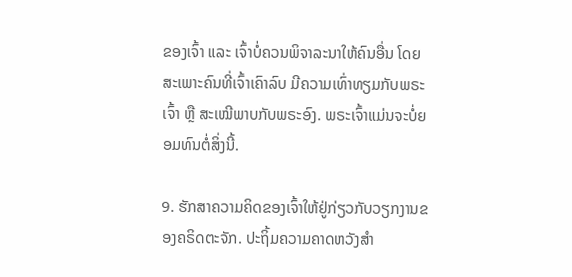ຂອງເຈົ້າ ແລະ ເຈົ້າບໍ່ຄວນພິຈາລະນາໃຫ້ຄົນອື່ນ ໂດຍສະເພາະຄົນທີ່ເຈົ້າເຄົາລົບ ມີຄວາມເທົ່າທຽມກັບພຣະເຈົ້າ ຫຼື ສະເໝີພາບກັບພຣະອົງ. ພຣະເຈົ້າແມ່ນຈະບໍ່ຍອມທົນຕໍ່ສິ່ງນີ້.

9. ຮັກສາຄວາມຄິດຂອງເຈົ້າໃຫ້ຢູ່ກ່ຽວກັບວຽກງານຂອງຄຣິດຕະຈັກ. ປະຖິ້ມຄວາມຄາດຫວັງສໍາ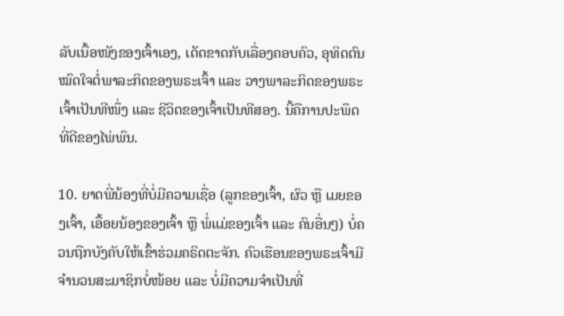ລັບເນື້ອໜັງຂອງເຈົ້າເອງ, ເດັດຂາດກັບເລື່ອງຄອບຄົວ, ອຸທິດຕົນໝົດໃຈຕໍ່ພາລະກິດຂອງພຣະເຈົ້າ ແລະ ວາງພາລະກິດຂອງພຣະເຈົ້າເປັນທີໜຶ່ງ ແລະ ຊີວິດຂອງເຈົ້າເປັນທີສອງ. ນີ້ຄືການປະພຶດທີ່ດີຂອງໄພ່ພົນ.

10. ຍາດພີ່ນ້ອງທີ່ບໍ່ມີຄວາມເຊື່ອ (ລູກຂອງເຈົ້າ, ຜົວ ຫຼື ເມຍຂອງເຈົ້າ, ເອື້ອຍນ້ອງຂອງເຈົ້າ ຫຼື ພໍ່ແມ່ຂອງເຈົ້າ ແລະ ຄົນອື່ນໆ) ບໍ່ຄວນຖືກບັງຄັບໃຫ້ເຂົ້າຮ່ວມຄຣິດຕະຈັກ. ຄົວເຮືອນຂອງພຣະເຈົ້າມີຈໍານວນສະມາຊິກບໍ່ໜ້ອຍ ແລະ ບໍ່ມີຄວາມຈໍາເປັນທີ່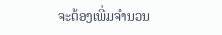ຈະຕ້ອງເພີ່ມຈໍານວນ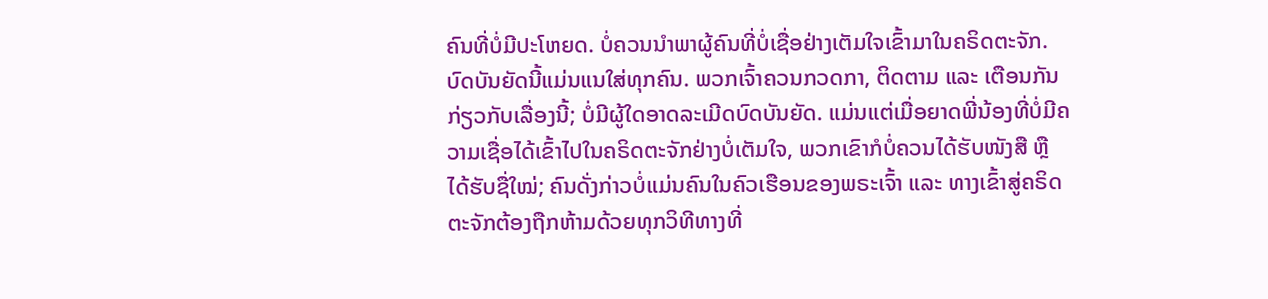ຄົນທີ່ບໍ່ມີປະໂຫຍດ. ບໍ່ຄວນນໍາພາຜູ້ຄົນທີ່ບໍ່ເຊື່ອຢ່າງເຕັມໃຈເຂົ້າມາໃນຄຣິດຕະຈັກ. ບົດບັນຍັດນີ້ແມ່ນແນໃສ່ທຸກຄົນ. ພວກເຈົ້າຄວນກວດກາ, ຕິດຕາມ ແລະ ເຕືອນກັນກ່ຽວກັບເລື່ອງນີ້; ບໍ່ມີຜູ້ໃດອາດລະເມີດບົດບັນຍັດ. ແມ່ນແຕ່ເມື່ອຍາດພີ່ນ້ອງທີ່ບໍ່ມີຄວາມເຊື່ອໄດ້ເຂົ້າໄປໃນຄຣິດຕະຈັກຢ່າງບໍ່ເຕັມໃຈ, ພວກເຂົາກໍບໍ່ຄວນໄດ້ຮັບໜັງສື ຫຼື ໄດ້ຮັບຊື່ໃໝ່; ຄົນດັ່ງກ່າວບໍ່ແມ່ນຄົນໃນຄົວເຮືອນຂອງພຣະເຈົ້າ ແລະ ທາງເຂົ້າສູ່ຄຣິດຕະຈັກຕ້ອງຖືກຫ້າມດ້ວຍທຸກວິທີທາງທີ່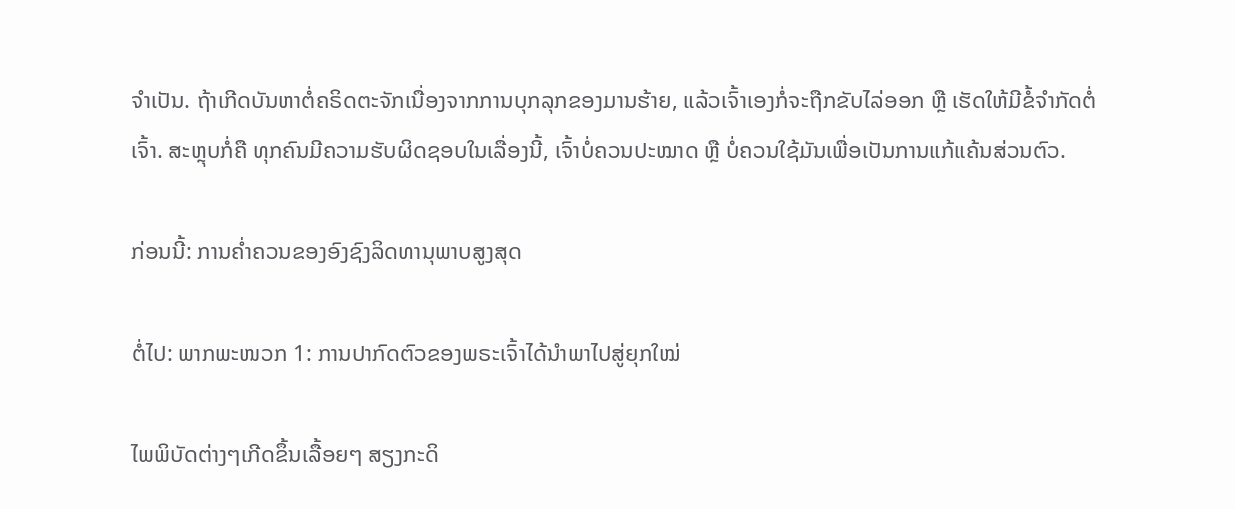ຈຳເປັນ. ຖ້າເກີດບັນຫາຕໍ່ຄຣິດຕະຈັກເນື່ອງຈາກການບຸກລຸກຂອງມານຮ້າຍ, ແລ້ວເຈົ້າເອງກໍ່ຈະຖືກຂັບໄລ່ອອກ ຫຼື ເຮັດໃຫ້ມີຂໍ້ຈຳກັດຕໍ່ເຈົ້າ. ສະຫຼຸບກໍ່ຄື ທຸກຄົນມີຄວາມຮັບຜິດຊອບໃນເລື່ອງນີ້, ເຈົ້າບໍ່ຄວນປະໝາດ ຫຼື ບໍ່ຄວນໃຊ້ມັນເພື່ອເປັນການແກ້ແຄ້ນສ່ວນຕົວ.

ກ່ອນນີ້: ການຄໍ່າຄວນຂອງອົງຊົງລິດທານຸພາບສູງສຸດ

ຕໍ່ໄປ: ພາກພະໜວກ 1: ການປາກົດຕົວຂອງພຣະເຈົ້າໄດ້ນໍາພາໄປສູ່ຍຸກໃໝ່

ໄພພິບັດຕ່າງໆເກີດຂຶ້ນເລື້ອຍໆ ສຽງກະດິ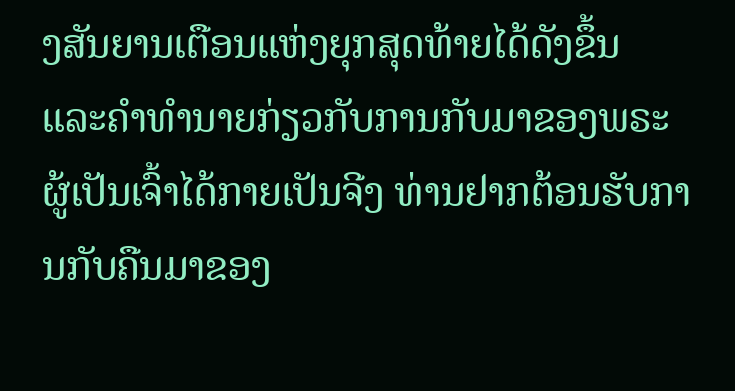ງສັນຍານເຕືອນແຫ່ງຍຸກສຸດທ້າຍໄດ້ດັງຂຶ້ນ ແລະຄໍາທໍານາຍກ່ຽວກັບການກັບມາຂອງພຣະຜູ້ເປັນເຈົ້າໄດ້ກາຍເປັນຈີງ ທ່ານຢາກຕ້ອນຮັບການກັບຄືນມາຂອງ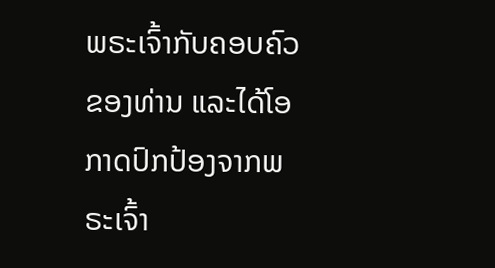ພຣະເຈົ້າກັບຄອບຄົວຂອງທ່ານ ແລະໄດ້ໂອກາດປົກປ້ອງຈາກພຣະເຈົ້າ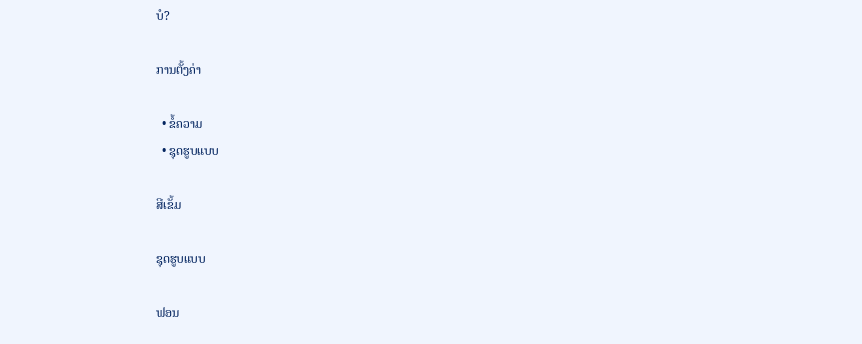ບໍ?

ການຕັ້ງຄ່າ

  • ຂໍ້ຄວາມ
  • ຊຸດຮູບແບບ

ສີເຂັ້ມ

ຊຸດຮູບແບບ

ຟອນ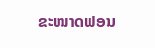ຂະໜາດຟອນ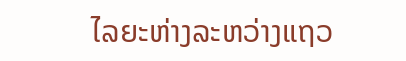ໄລຍະຫ່າງລະຫວ່າງແຖວ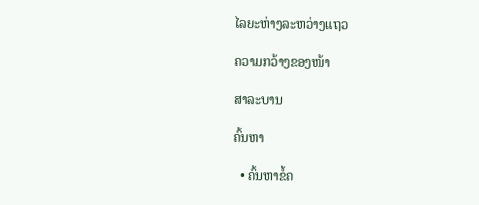ໄລຍະຫ່າງລະຫວ່າງແຖວ

ຄວາມກວ້າງຂອງໜ້າ

ສາລະບານ

ຄົ້ນຫາ

  • ຄົ້ນຫາຂໍ້ຄ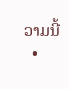ວາມນີ້
  •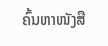ຄົ້ນຫາໜັງສື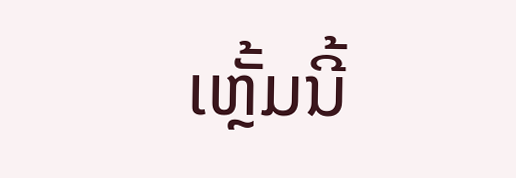ເຫຼັ້ມນີ້